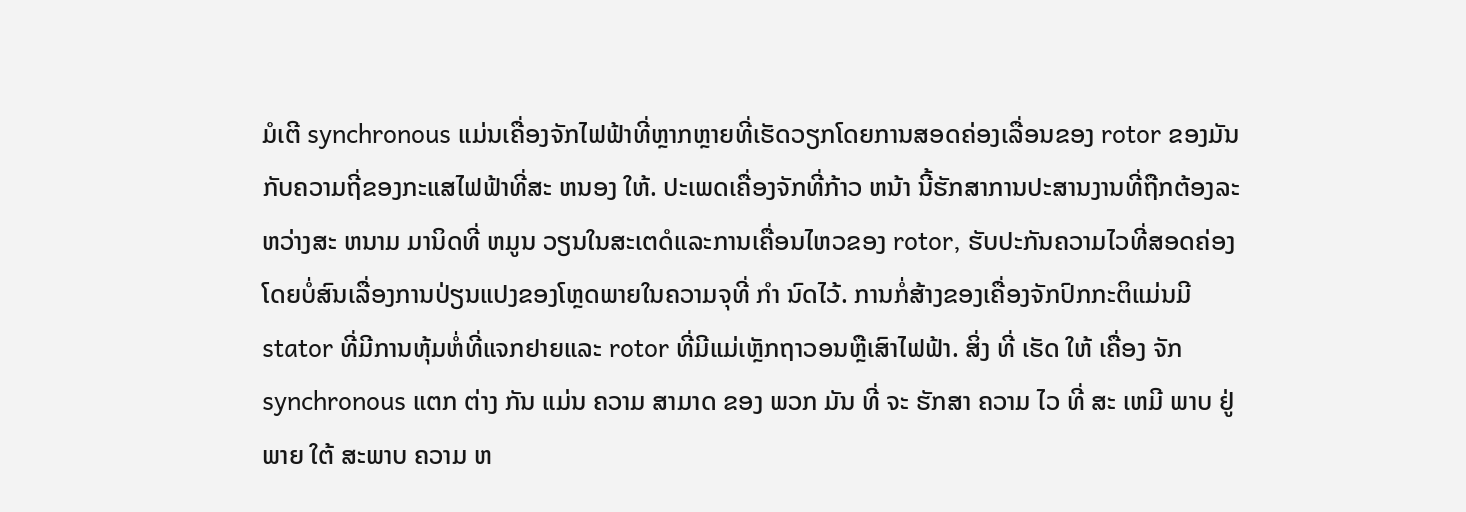ມໍເຕີ synchronous ແມ່ນເຄື່ອງຈັກໄຟຟ້າທີ່ຫຼາກຫຼາຍທີ່ເຮັດວຽກໂດຍການສອດຄ່ອງເລື່ອນຂອງ rotor ຂອງມັນກັບຄວາມຖີ່ຂອງກະແສໄຟຟ້າທີ່ສະ ຫນອງ ໃຫ້. ປະເພດເຄື່ອງຈັກທີ່ກ້າວ ຫນ້າ ນີ້ຮັກສາການປະສານງານທີ່ຖືກຕ້ອງລະຫວ່າງສະ ຫນາມ ມານິດທີ່ ຫມູນ ວຽນໃນສະເຕດໍແລະການເຄື່ອນໄຫວຂອງ rotor, ຮັບປະກັນຄວາມໄວທີ່ສອດຄ່ອງໂດຍບໍ່ສົນເລື່ອງການປ່ຽນແປງຂອງໂຫຼດພາຍໃນຄວາມຈຸທີ່ ກໍາ ນົດໄວ້. ການກໍ່ສ້າງຂອງເຄື່ອງຈັກປົກກະຕິແມ່ນມີ stator ທີ່ມີການຫຸ້ມຫໍ່ທີ່ແຈກຢາຍແລະ rotor ທີ່ມີແມ່ເຫຼັກຖາວອນຫຼືເສົາໄຟຟ້າ. ສິ່ງ ທີ່ ເຮັດ ໃຫ້ ເຄື່ອງ ຈັກ synchronous ແຕກ ຕ່າງ ກັນ ແມ່ນ ຄວາມ ສາມາດ ຂອງ ພວກ ມັນ ທີ່ ຈະ ຮັກສາ ຄວາມ ໄວ ທີ່ ສະ ເຫມີ ພາບ ຢູ່ ພາຍ ໃຕ້ ສະພາບ ຄວາມ ຫ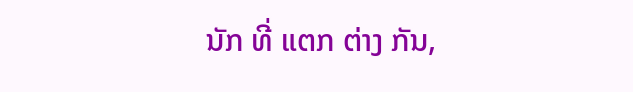ນັກ ທີ່ ແຕກ ຕ່າງ ກັນ,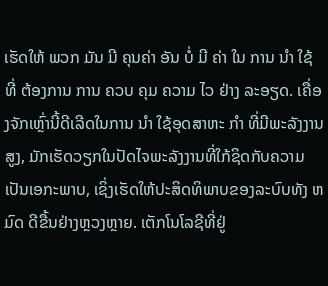ເຮັດໃຫ້ ພວກ ມັນ ມີ ຄຸນຄ່າ ອັນ ບໍ່ ມີ ຄ່າ ໃນ ການ ນໍາ ໃຊ້ ທີ່ ຕ້ອງການ ການ ຄວບ ຄຸມ ຄວາມ ໄວ ຢ່າງ ລະອຽດ. ເຄື່ອງຈັກເຫຼົ່ານີ້ດີເລີດໃນການ ນໍາ ໃຊ້ອຸດສາຫະ ກໍາ ທີ່ມີພະລັງງານສູງ, ມັກເຮັດວຽກໃນປັດໄຈພະລັງງານທີ່ໃກ້ຊິດກັບຄວາມເປັນເອກະພາບ, ເຊິ່ງເຮັດໃຫ້ປະສິດທິພາບຂອງລະບົບທັງ ຫມົດ ດີຂື້ນຢ່າງຫຼວງຫຼາຍ. ເຕັກໂນໂລຊີທີ່ຢູ່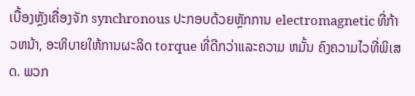ເບື້ອງຫຼັງເຄື່ອງຈັກ synchronous ປະກອບດ້ວຍຫຼັກການ electromagnetic ທີ່ກ້າວຫນ້າ, ອະທິບາຍໃຫ້ການຜະລິດ torque ທີ່ດີກວ່າແລະຄວາມ ຫມັ້ນ ຄົງຄວາມໄວທີ່ພິເສດ. ພວກ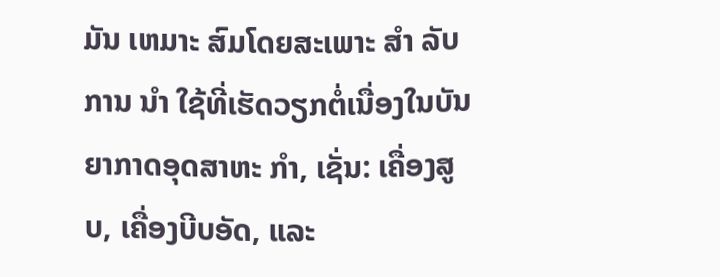ມັນ ເຫມາະ ສົມໂດຍສະເພາະ ສໍາ ລັບການ ນໍາ ໃຊ້ທີ່ເຮັດວຽກຕໍ່ເນື່ອງໃນບັນຍາກາດອຸດສາຫະ ກໍາ, ເຊັ່ນ: ເຄື່ອງສູບ, ເຄື່ອງບີບອັດ, ແລະ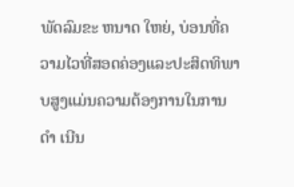ພັດລົມຂະ ຫນາດ ໃຫຍ່, ບ່ອນທີ່ຄວາມໄວທີ່ສອດຄ່ອງແລະປະສິດທິພາບສູງແມ່ນຄວາມຕ້ອງການໃນການ ດໍາ ເນີນ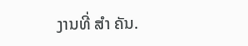ງານທີ່ ສໍາ ຄັນ.